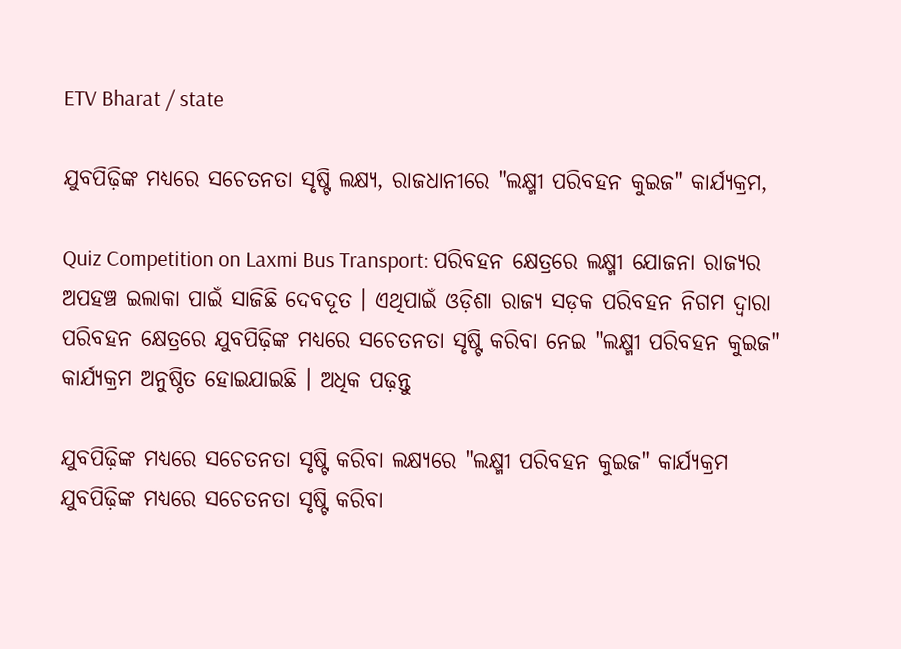ETV Bharat / state

ଯୁବପିଢ଼ିଙ୍କ ମଧ୍ୟରେ ସଚେତନତା ସୃଷ୍ଟି ଲକ୍ଷ୍ୟ, ରାଜଧାନୀରେ "ଲକ୍ଷ୍ମୀ ପରିବହନ କୁଇଜ" କାର୍ଯ୍ୟକ୍ରମ,

Quiz Competition on Laxmi Bus Transport: ପରିବହନ କ୍ଷେତ୍ରରେ ଲକ୍ଷ୍ମୀ ଯୋଜନା ରାଜ୍ୟର ଅପହଞ୍ଚ ଇଲାକା ପାଇଁ ସାଜିଛି ଦେବଦୂତ । ଏଥିପାଇଁ ଓଡ଼ିଶା ରାଜ୍ୟ ସଡ଼କ ପରିବହନ ନିଗମ ଦ୍ୱାରା ପରିବହନ କ୍ଷେତ୍ରରେ ଯୁବପିଢ଼ିଙ୍କ ମଧ୍ୟରେ ସଚେତନତା ସୃଷ୍ଟି କରିବା ନେଇ "ଲକ୍ଷ୍ମୀ ପରିବହନ କୁଇଜ" କାର୍ଯ୍ୟକ୍ରମ ଅନୁଷ୍ଠିତ ହୋଇଯାଇଛି । ଅଧିକ ପଢ଼ନ୍ତୁ

ଯୁବପିଢ଼ିଙ୍କ ମଧ୍ୟରେ ସଚେତନତା ସୃଷ୍ଟି କରିବା ଲକ୍ଷ୍ୟରେ "ଲକ୍ଷ୍ମୀ ପରିବହନ କୁଇଜ" କାର୍ଯ୍ୟକ୍ରମ
ଯୁବପିଢ଼ିଙ୍କ ମଧ୍ୟରେ ସଚେତନତା ସୃଷ୍ଟି କରିବା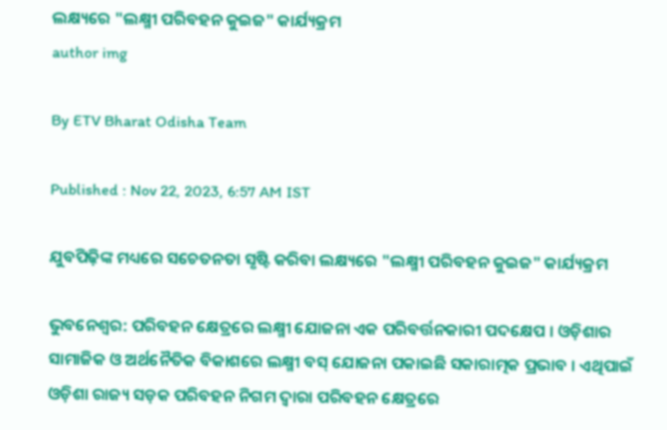ଲକ୍ଷ୍ୟରେ "ଲକ୍ଷ୍ମୀ ପରିବହନ କୁଇଜ" କାର୍ଯ୍ୟକ୍ରମ
author img

By ETV Bharat Odisha Team

Published : Nov 22, 2023, 6:57 AM IST

ଯୁବପିଢ଼ିଙ୍କ ମଧ୍ୟରେ ସଚେତନତା ସୃଷ୍ଟି କରିବା ଲକ୍ଷ୍ୟରେ "ଲକ୍ଷ୍ମୀ ପରିବହନ କୁଇଜ" କାର୍ଯ୍ୟକ୍ରମ

ଭୁବନେଶ୍ୱର: ପରିବହନ କ୍ଷେତ୍ରରେ ଲକ୍ଷ୍ମୀ ଯୋଜନା ଏକ ପରିବର୍ତ୍ତନକାରୀ ପଦକ୍ଷେପ । ଓଡ଼ିଶାର ସାମାଜିକ ଓ ଅର୍ଥନୈତିକ ବିକାଶରେ ଲକ୍ଷ୍ମୀ ବସ୍ ଯୋଜନା ପକାଇଛି ସକାରାତ୍ମକ ପ୍ରଭାବ । ଏଥିପାଇଁ ଓଡ଼ିଶା ରାଜ୍ୟ ସଡ଼କ ପରିବହନ ନିଗମ ଦ୍ୱାରା ପରିବହନ କ୍ଷେତ୍ରରେ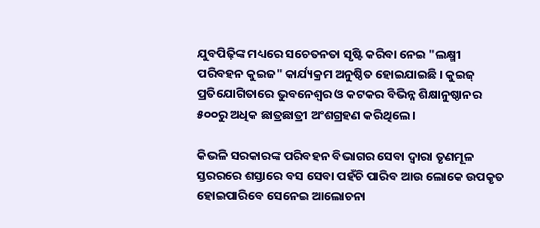ଯୁବପିଢ଼ିଙ୍କ ମଧ୍ୟରେ ସଚେତନତା ସୃଷ୍ଟି କରିବା ନେଇ "ଲକ୍ଷ୍ମୀ ପରିବହନ କୁଇଜ" କାର୍ଯ୍ୟକ୍ରମ ଅନୁଷ୍ଠିତ ହୋଇଯାଇଛି । କୁଇଜ୍‌ ପ୍ରତିଯୋଗିତାରେ ଭୁବନେଶ୍ୱର ଓ କଟକର ବିଭିନ୍ନ ଶିକ୍ଷାନୁଷ୍ଠାନର ୫୦୦ରୁ ଅଧିକ ଛାତ୍ରଛାତ୍ରୀ ଅଂଶଗ୍ରହଣ କରିଥିଲେ ।

କିଭଳି ସରକାରଙ୍କ ପରିବହନ ବିଭାଗର ସେବା ଦ୍ୱାରା ତୃଣମୂଳ ସ୍ତରରରେ ଶସ୍ତାରେ ବସ ସେବା ପହଁଚି ପାରିବ ଆଉ ଲୋକେ ଉପକୃତ ହୋଇପାରିବେ ସେନେଇ ଆଲୋଚନା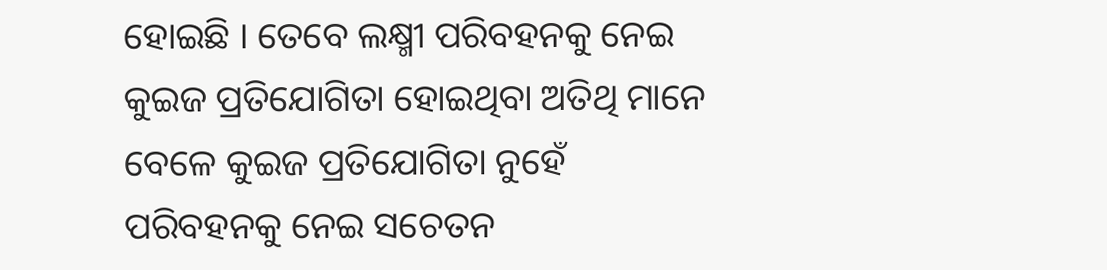ହୋଇଛି । ତେବେ ଲକ୍ଷ୍ମୀ ପରିବହନକୁ ନେଇ କୁଇଜ ପ୍ରତିଯୋଗିତା ହୋଇଥିବା ଅତିଥି ମାନେ ବେଳେ କୁଇଜ ପ୍ରତିଯୋଗିତା ନୁହେଁ ପରିବହନକୁ ନେଇ ସଚେତନ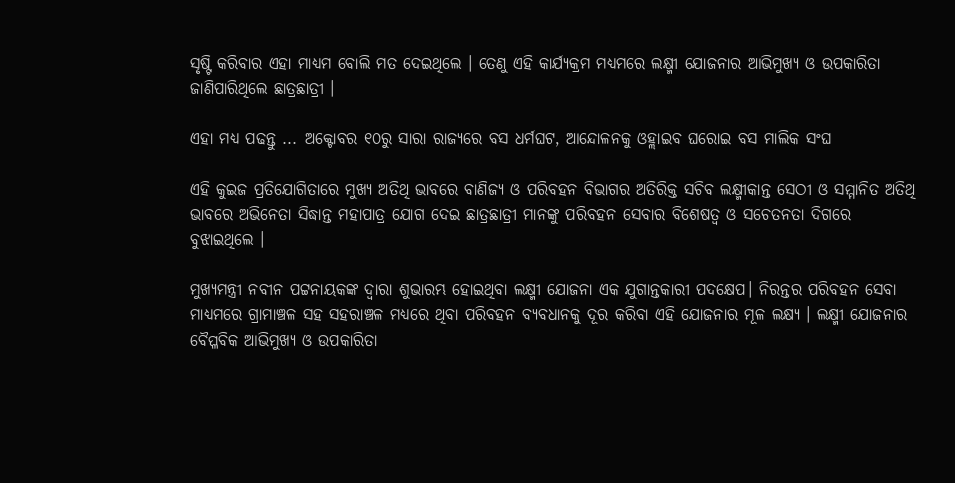ସୃଷ୍ଟି କରିବାର ଏହା ମାଧ୍ୟମ ବୋଲି ମତ ଦେଇଥିଲେ । ତେଣୁ ଏହି କାର୍ଯ୍ୟକ୍ରମ ମଧ୍ୟମରେ ଲକ୍ଷ୍ମୀ ଯୋଜନାର ଆଭିମୁଖ୍ୟ ଓ ଉପକାରିତା ଜାଣିପାରିଥିଲେ ଛାତ୍ରଛାତ୍ରୀ ।

ଏହା ମଧ୍ୟ ପଢନ୍ତୁ ... ଅକ୍ଟୋବର ୧୦ରୁ ସାରା ରାଜ୍ୟରେ ବସ ଧର୍ମଘଟ, ଆନ୍ଦୋଳନକୁ ଓହ୍ଲାଇବ ଘରୋଇ ବସ ମାଲିକ ସଂଘ

ଏହି କୁଇଜ ପ୍ରତିଯୋଗିତାରେ ମୁଖ୍ୟ ଅତିଥି ଭାବରେ ବାଣିଜ୍ୟ ଓ ପରିବହନ ବିଭାଗର ଅତିରିକ୍ତ ସଚିବ ଲକ୍ଷ୍ମୀକାନ୍ତ ସେଠୀ ଓ ସମ୍ମାନିତ ଅତିଥି ଭାବରେ ଅଭିନେତା ସିଦ୍ଧାନ୍ତ ମହାପାତ୍ର ଯୋଗ ଦେଇ ଛାତ୍ରଛାତ୍ରୀ ମାନଙ୍କୁ ପରିବହନ ସେବାର ବିଶେଷତ୍ୱ ଓ ସଚେତନତା ଦିଗରେ ବୁଝାଇଥିଲେ ।

ମୁଖ୍ୟମନ୍ତ୍ରୀ ନବୀନ ପଟ୍ଟନାୟକଙ୍କ ଦ୍ୱାରା ଶୁଭାରମ୍ଭ ହୋଇଥିବା ଲକ୍ଷ୍ମୀ ଯୋଜନା ଏକ ଯୁଗାନ୍ତକାରୀ ପଦକ୍ଷେପ। ନିରନ୍ତର ପରିବହନ ସେବା ମାଧ୍ୟମରେ ଗ୍ରାମାଞ୍ଚଳ ସହ ସହରାଞ୍ଚଳ ମଧ୍ୟରେ ଥିବା ପରିବହନ ବ୍ୟବଧାନକୁ ଦୂର କରିବା ଏହି ଯୋଜନାର ମୂଳ ଲକ୍ଷ୍ୟ । ଲକ୍ଷ୍ମୀ ଯୋଜନାର ବୈପ୍ଳବିକ ଆଭିମୁଖ୍ୟ ଓ ଉପକାରିତା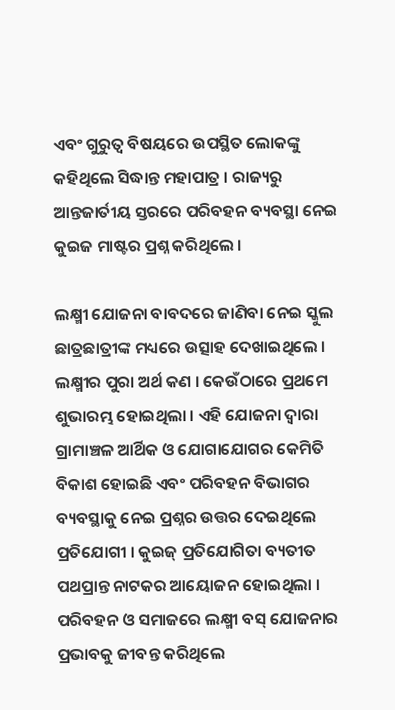ଏବଂ ଗୁରୁତ୍ଵ ବିଷୟରେ ଉପସ୍ଥିତ ଲୋକଙ୍କୁ କହିଥିଲେ ସିଦ୍ଧାନ୍ତ ମହାପାତ୍ର । ରାଜ୍ୟରୁ ଆନ୍ତଜାର୍ତୀୟ ସ୍ତରରେ ପରିବହନ ବ୍ୟବସ୍ଥା ନେଇ କୁଇଜ ମାଷ୍ଟର ପ୍ରଶ୍ନ କରିଥିଲେ ।

ଲକ୍ଷ୍ମୀ ଯୋଜନା ବାବଦରେ ଜାଣିବା ନେଇ ସ୍କୁଲ ଛାତ୍ରଛାତ୍ରୀଙ୍କ ମଧ୍ୟରେ ଉତ୍ସାହ ଦେଖାଇଥିଲେ । ଲକ୍ଷ୍ମୀର ପୁରା ଅର୍ଥ କଣ । କେଉଁଠାରେ ପ୍ରଥମେ ଶୁଭାରମ୍ଭ ହୋଇଥିଲା । ଏହି ଯୋଜନା ଦ୍ବାରା ଗ୍ରାମାଞ୍ଚଳ ଆର୍ଥିକ ଓ ଯୋଗାଯୋଗର କେମିତି ବିକାଶ ହୋଇଛି ଏବଂ ପରିବହନ ବିଭାଗର ବ୍ୟବସ୍ଥାକୁ ନେଇ ପ୍ରଶ୍ନର ଉତ୍ତର ଦେଇଥିଲେ ପ୍ରତିଯୋଗୀ । କୁଇଜ୍‌ ପ୍ରତିଯୋଗିତା ବ୍ୟତୀତ ପଥପ୍ରାନ୍ତ ନାଟକର ଆୟୋଜନ ହୋଇଥିଲା । ପରିବହନ ଓ ସମାଜରେ ଲକ୍ଷ୍ମୀ ବସ୍‌ ଯୋଜନାର ପ୍ରଭାବକୁ ଜୀବନ୍ତ କରିଥିଲେ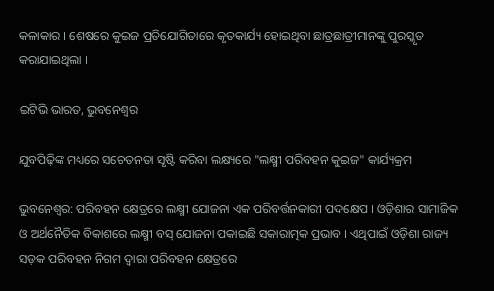କଳାକାର । ଶେଷରେ କୁଇଜ ପ୍ରତିଯୋଗିତାରେ କୃତକାର୍ଯ୍ୟ ହୋଇଥିବା ଛାତ୍ରଛାତ୍ରୀମାନଙ୍କୁ ପୁରସ୍କୃତ କରାଯାଇଥିଲା ।

ଇଟିଭି ଭାରତ, ଭୁବନେଶ୍ବର

ଯୁବପିଢ଼ିଙ୍କ ମଧ୍ୟରେ ସଚେତନତା ସୃଷ୍ଟି କରିବା ଲକ୍ଷ୍ୟରେ "ଲକ୍ଷ୍ମୀ ପରିବହନ କୁଇଜ" କାର୍ଯ୍ୟକ୍ରମ

ଭୁବନେଶ୍ୱର: ପରିବହନ କ୍ଷେତ୍ରରେ ଲକ୍ଷ୍ମୀ ଯୋଜନା ଏକ ପରିବର୍ତ୍ତନକାରୀ ପଦକ୍ଷେପ । ଓଡ଼ିଶାର ସାମାଜିକ ଓ ଅର୍ଥନୈତିକ ବିକାଶରେ ଲକ୍ଷ୍ମୀ ବସ୍ ଯୋଜନା ପକାଇଛି ସକାରାତ୍ମକ ପ୍ରଭାବ । ଏଥିପାଇଁ ଓଡ଼ିଶା ରାଜ୍ୟ ସଡ଼କ ପରିବହନ ନିଗମ ଦ୍ୱାରା ପରିବହନ କ୍ଷେତ୍ରରେ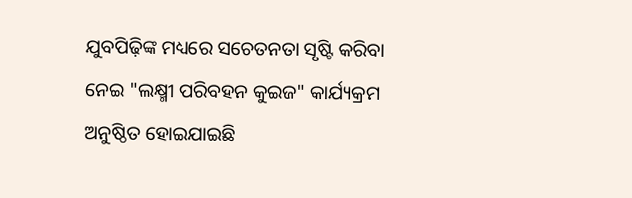ଯୁବପିଢ଼ିଙ୍କ ମଧ୍ୟରେ ସଚେତନତା ସୃଷ୍ଟି କରିବା ନେଇ "ଲକ୍ଷ୍ମୀ ପରିବହନ କୁଇଜ" କାର୍ଯ୍ୟକ୍ରମ ଅନୁଷ୍ଠିତ ହୋଇଯାଇଛି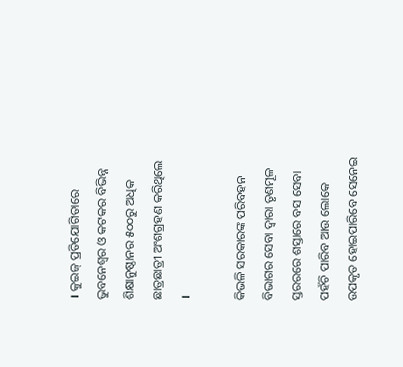। କୁଇଜ୍‌ ପ୍ରତିଯୋଗିତାରେ ଭୁବନେଶ୍ୱର ଓ କଟକର ବିଭିନ୍ନ ଶିକ୍ଷାନୁଷ୍ଠାନର ୫୦୦ରୁ ଅଧିକ ଛାତ୍ରଛାତ୍ରୀ ଅଂଶଗ୍ରହଣ କରିଥିଲେ ।

କିଭଳି ସରକାରଙ୍କ ପରିବହନ ବିଭାଗର ସେବା ଦ୍ୱାରା ତୃଣମୂଳ ସ୍ତରରରେ ଶସ୍ତାରେ ବସ ସେବା ପହଁଚି ପାରିବ ଆଉ ଲୋକେ ଉପକୃତ ହୋଇପାରିବେ ସେନେଇ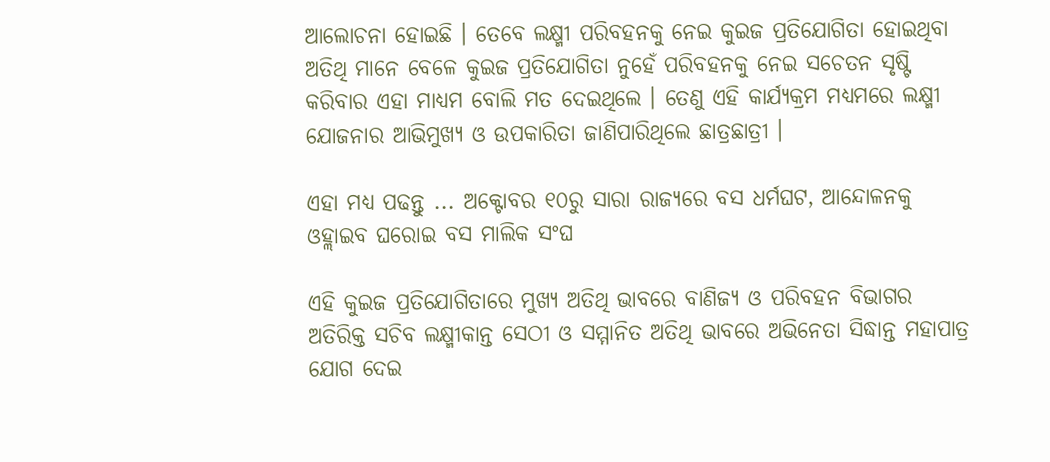ଆଲୋଚନା ହୋଇଛି । ତେବେ ଲକ୍ଷ୍ମୀ ପରିବହନକୁ ନେଇ କୁଇଜ ପ୍ରତିଯୋଗିତା ହୋଇଥିବା ଅତିଥି ମାନେ ବେଳେ କୁଇଜ ପ୍ରତିଯୋଗିତା ନୁହେଁ ପରିବହନକୁ ନେଇ ସଚେତନ ସୃଷ୍ଟି କରିବାର ଏହା ମାଧ୍ୟମ ବୋଲି ମତ ଦେଇଥିଲେ । ତେଣୁ ଏହି କାର୍ଯ୍ୟକ୍ରମ ମଧ୍ୟମରେ ଲକ୍ଷ୍ମୀ ଯୋଜନାର ଆଭିମୁଖ୍ୟ ଓ ଉପକାରିତା ଜାଣିପାରିଥିଲେ ଛାତ୍ରଛାତ୍ରୀ ।

ଏହା ମଧ୍ୟ ପଢନ୍ତୁ ... ଅକ୍ଟୋବର ୧୦ରୁ ସାରା ରାଜ୍ୟରେ ବସ ଧର୍ମଘଟ, ଆନ୍ଦୋଳନକୁ ଓହ୍ଲାଇବ ଘରୋଇ ବସ ମାଲିକ ସଂଘ

ଏହି କୁଇଜ ପ୍ରତିଯୋଗିତାରେ ମୁଖ୍ୟ ଅତିଥି ଭାବରେ ବାଣିଜ୍ୟ ଓ ପରିବହନ ବିଭାଗର ଅତିରିକ୍ତ ସଚିବ ଲକ୍ଷ୍ମୀକାନ୍ତ ସେଠୀ ଓ ସମ୍ମାନିତ ଅତିଥି ଭାବରେ ଅଭିନେତା ସିଦ୍ଧାନ୍ତ ମହାପାତ୍ର ଯୋଗ ଦେଇ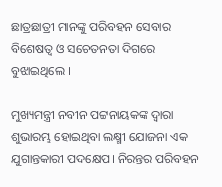ଛାତ୍ରଛାତ୍ରୀ ମାନଙ୍କୁ ପରିବହନ ସେବାର ବିଶେଷତ୍ୱ ଓ ସଚେତନତା ଦିଗରେ ବୁଝାଇଥିଲେ ।

ମୁଖ୍ୟମନ୍ତ୍ରୀ ନବୀନ ପଟ୍ଟନାୟକଙ୍କ ଦ୍ୱାରା ଶୁଭାରମ୍ଭ ହୋଇଥିବା ଲକ୍ଷ୍ମୀ ଯୋଜନା ଏକ ଯୁଗାନ୍ତକାରୀ ପଦକ୍ଷେପ। ନିରନ୍ତର ପରିବହନ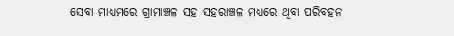ସେବା ମାଧ୍ୟମରେ ଗ୍ରାମାଞ୍ଚଳ ସହ ସହରାଞ୍ଚଳ ମଧ୍ୟରେ ଥିବା ପରିବହନ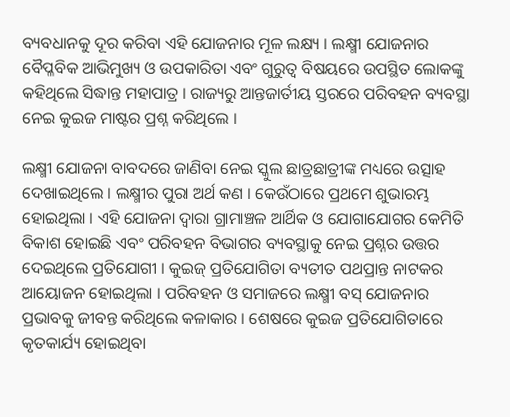ବ୍ୟବଧାନକୁ ଦୂର କରିବା ଏହି ଯୋଜନାର ମୂଳ ଲକ୍ଷ୍ୟ । ଲକ୍ଷ୍ମୀ ଯୋଜନାର ବୈପ୍ଳବିକ ଆଭିମୁଖ୍ୟ ଓ ଉପକାରିତା ଏବଂ ଗୁରୁତ୍ଵ ବିଷୟରେ ଉପସ୍ଥିତ ଲୋକଙ୍କୁ କହିଥିଲେ ସିଦ୍ଧାନ୍ତ ମହାପାତ୍ର । ରାଜ୍ୟରୁ ଆନ୍ତଜାର୍ତୀୟ ସ୍ତରରେ ପରିବହନ ବ୍ୟବସ୍ଥା ନେଇ କୁଇଜ ମାଷ୍ଟର ପ୍ରଶ୍ନ କରିଥିଲେ ।

ଲକ୍ଷ୍ମୀ ଯୋଜନା ବାବଦରେ ଜାଣିବା ନେଇ ସ୍କୁଲ ଛାତ୍ରଛାତ୍ରୀଙ୍କ ମଧ୍ୟରେ ଉତ୍ସାହ ଦେଖାଇଥିଲେ । ଲକ୍ଷ୍ମୀର ପୁରା ଅର୍ଥ କଣ । କେଉଁଠାରେ ପ୍ରଥମେ ଶୁଭାରମ୍ଭ ହୋଇଥିଲା । ଏହି ଯୋଜନା ଦ୍ବାରା ଗ୍ରାମାଞ୍ଚଳ ଆର୍ଥିକ ଓ ଯୋଗାଯୋଗର କେମିତି ବିକାଶ ହୋଇଛି ଏବଂ ପରିବହନ ବିଭାଗର ବ୍ୟବସ୍ଥାକୁ ନେଇ ପ୍ରଶ୍ନର ଉତ୍ତର ଦେଇଥିଲେ ପ୍ରତିଯୋଗୀ । କୁଇଜ୍‌ ପ୍ରତିଯୋଗିତା ବ୍ୟତୀତ ପଥପ୍ରାନ୍ତ ନାଟକର ଆୟୋଜନ ହୋଇଥିଲା । ପରିବହନ ଓ ସମାଜରେ ଲକ୍ଷ୍ମୀ ବସ୍‌ ଯୋଜନାର ପ୍ରଭାବକୁ ଜୀବନ୍ତ କରିଥିଲେ କଳାକାର । ଶେଷରେ କୁଇଜ ପ୍ରତିଯୋଗିତାରେ କୃତକାର୍ଯ୍ୟ ହୋଇଥିବା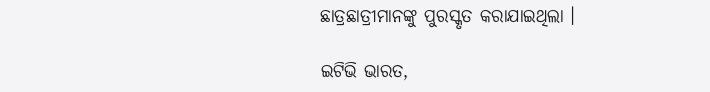ଛାତ୍ରଛାତ୍ରୀମାନଙ୍କୁ ପୁରସ୍କୃତ କରାଯାଇଥିଲା ।

ଇଟିଭି ଭାରତ,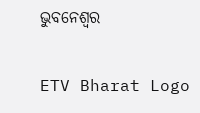ଭୁବନେଶ୍ବର

ETV Bharat Logo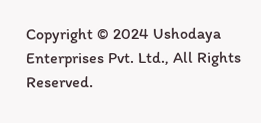Copyright © 2024 Ushodaya Enterprises Pvt. Ltd., All Rights Reserved.